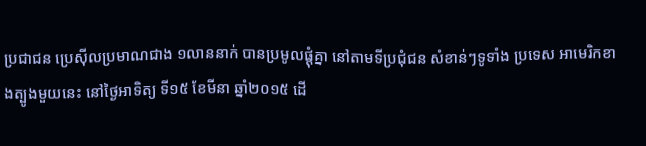ប្រជាជន ប្រេស៊ីលប្រមាណជាង ១លាននាក់ បានប្រមូលផ្តុំគ្នា នៅតាមទីប្រជុំជន សំខាន់ៗទូទាំង ប្រទេស អាមេរិកខាងត្បូងមួយនេះ នៅថ្ងៃអាទិត្យ ទី១៥ ខែមីនា ឆ្នាំ២០១៥ ដើ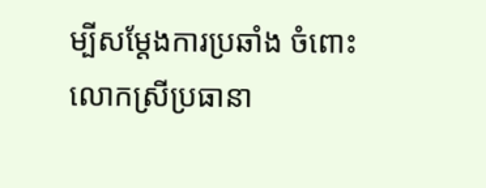ម្បីសម្តែងការប្រឆាំង ចំពោះលោកស្រីប្រធានា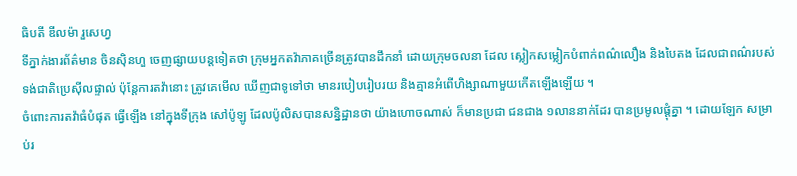ធិបតី ឌីលម៉ា រួសេហ្វ
ទីភ្នាក់ងារព័ត៌មាន ចិនស៊ិនហួ ចេញផ្សាយបន្តទៀតថា ក្រុមអ្នកតវ៉ាភាគច្រើនត្រូវបានដឹកនាំ ដោយក្រុមចលនា ដែល ស្លៀកសម្លៀកបំពាក់ពណ៌លឿង និងបៃតង ដែលជាពណ៌របស់ទង់ជាតិប្រេស៊ីលផ្ទាល់ ប៉ុន្តែការតវ៉ានោះ ត្រូវគេមើល ឃើញជាទូទៅថា មានរបៀបរៀបរយ និងគ្មានអំពើហិង្សាណាមួយកើតឡើងឡើយ ។
ចំពោះការតវ៉ាធំបំផុត ធ្វើឡើង នៅក្នុងទីក្រុង សៅប៉ូឡូ ដែលប៉ូលិសបានសន្និដ្ឋានថា យ៉ាងហោចណាស់ ក៏មានប្រជា ជនជាង ១លាននាក់ដែរ បានប្រមូលផ្តុំគ្នា ។ ដោយឡែក សម្រាប់រ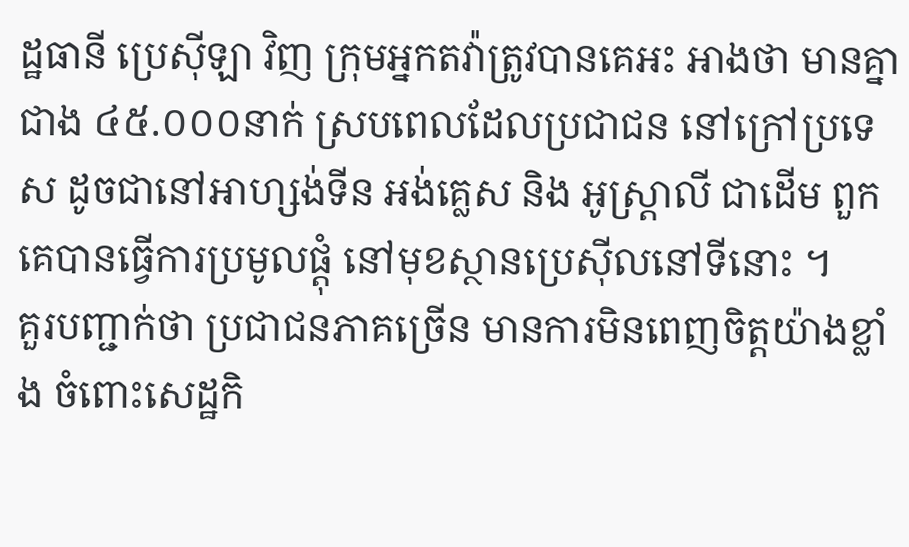ដ្ឋធានី ប្រេស៊ីឡា វិញ ក្រុមអ្នកតវ៉ាត្រូវបានគេអះ អាងថា មានគ្នាជាង ៤៥.០០០នាក់ ស្របពេលដែលប្រជាជន នៅក្រៅប្រទេស ដូចជានៅអាហ្សង់ទីន អង់គ្លេស និង អូស្ត្រាលី ជាដើម ពួកគេបានធ្វើការប្រមូលផ្តុំ នៅមុខស្ថានប្រេស៊ីលនៅទីនោះ ។
គួរបញ្ជាក់ថា ប្រជាជនភាគច្រើន មានការមិនពេញចិត្តយ៉ាងខ្លាំង ចំពោះសេដ្ឋកិ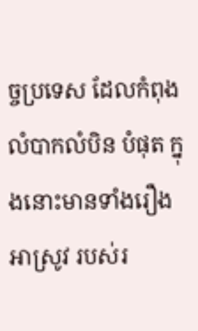ច្ចប្រទេស ដែលកំពុងលំបាកលំបិន បំផុត ក្នុងនោះមានទាំងរឿងអាស្រូវ របស់រ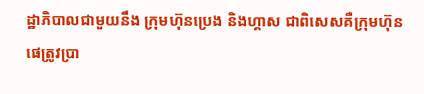ដ្ឋាភិបាលជាមួយនឹង ក្រុមហ៊ុនប្រេង និងហ្គាស ជាពិសេសគឺក្រុមហ៊ុន ផេត្រូវប្រា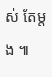ស់ តែម្តង ៕